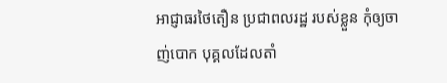អាជ្ញាធរថៃតឿន ប្រជាពលរដ្ឋ របស់ខ្លួន កុំឲ្យចាញ់បោក បុគ្គលដែលតាំ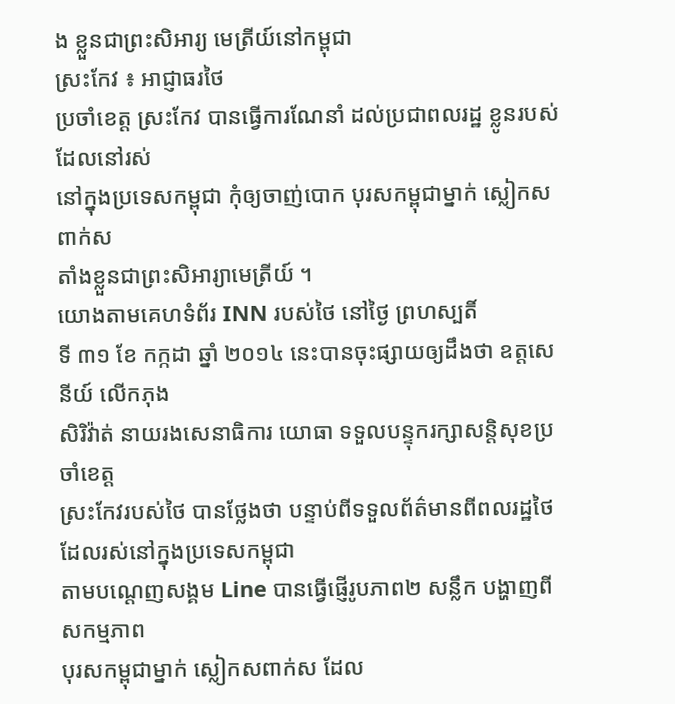ង ខ្លួនជាព្រះសិអារ្យ មេត្រីយ៍នៅកម្ពុជា
ស្រះកែវ ៖ អាជ្ញាធរថៃ
ប្រចាំខេត្ត ស្រះកែវ បានធ្វើការណែនាំ ដល់ប្រជាពលរដ្ឋ ខ្លូនរបស់ ដែលនៅរស់
នៅក្នុងប្រទេសកម្ពុជា កុំឲ្យចាញ់បោក បុរសកម្ពុជាម្នាក់ ស្លៀកសពាក់ស
តាំងខ្លួនជាព្រះសិអារ្យាមេត្រីយ៍ ។
យោងតាមគេហទំព័រ INN របស់ថៃ នៅថ្ងៃ ព្រហស្បតិ៍
ទី ៣១ ខែ កក្កដា ឆ្នាំ ២០១៤ នេះបានចុះផ្សាយឲ្យដឹងថា ឧត្តសេនីយ៍ លើកភុង
សិរិវ៉ាត់ នាយរងសេនាធិការ យោធា ទទួលបន្ទុករក្សាសន្តិសុខប្រចាំខេត្ត
ស្រះកែវរបស់ថៃ បានថ្លែងថា បន្ទាប់ពីទទួលព័ត៌មានពីពលរដ្ឋថៃ ដែលរស់នៅក្នុងប្រទេសកម្ពុជា
តាមបណ្តេញសង្គម Line បានធ្វើផ្ញើរូបភាព២ សន្លឹក បង្ហាញពីសកម្មភាព
បុរសកម្ពុជាម្នាក់ ស្លៀកសពាក់ស ដែល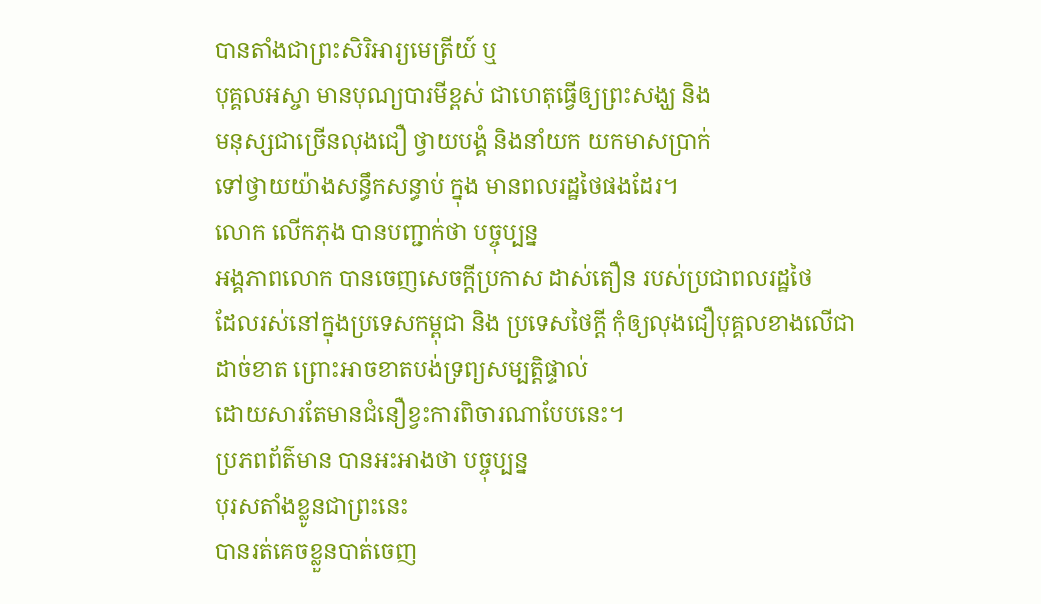បានតាំងជាព្រះសិរិអារ្យមេត្រីយ៍ ឬ
បុគ្គលអស្ចា មានបុណ្យបារមីខ្ពស់ ជាហេតុធ្វើឲ្យព្រះសង្ឃ និង
មនុស្សជាច្រើនលុងជឿ ថ្វាយបង្គំ និងនាំយក យកមាសប្រាក់
ទៅថ្វាយយ៉ាងសន្ធឹកសន្ធាប់ ក្នុង មានពលរដ្ឋថៃផងដែរ។
លោក លើកភុង បានបញ្ជាក់ថា បច្ចុប្បន្ន
អង្គភាពលោក បានចេញសេចក្តីប្រកាស ដាស់តឿន របស់ប្រជាពលរដ្ឋថៃ
ដែលរស់នៅក្នុងប្រទេសកម្ពុជា និង ប្រទេសថៃក្តី កុំឲ្យលុងជឿបុគ្គលខាងលើជា
ដាច់ខាត ព្រោះអាចខាតបង់ទ្រព្យសម្បត្តិផ្ទាល់
ដោយសារតែមានជំនឿខ្វះការពិចារណាបែបនេះ។
ប្រភពព័ត៌មាន បានអះអាងថា បច្ចុប្បន្ន
បុរសតាំងខ្លូនជាព្រះនេះ
បានរត់គេចខ្លួនបាត់ចេញ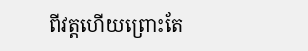ពីវត្តហើយព្រោះតែ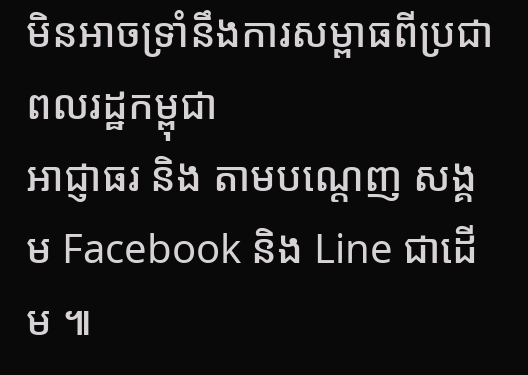មិនអាចទ្រាំនឹងការសម្ពាធពីប្រជាពលរដ្ឋកម្ពុជា
អាជ្ញាធរ និង តាមបណ្តេញ សង្គម Facebook និង Line ជាដើម ៕